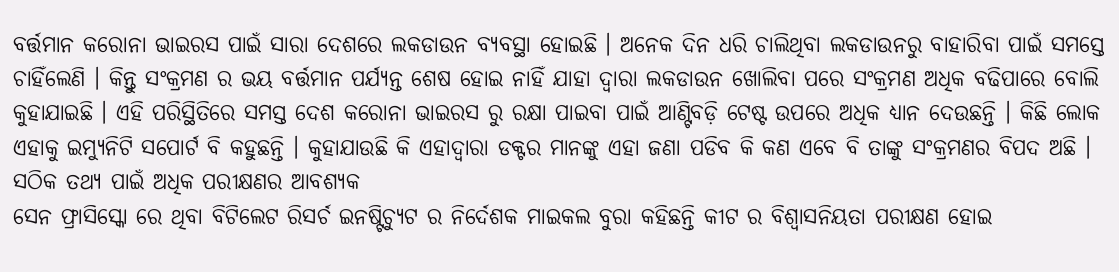ବର୍ତ୍ତମାନ କରୋନା ଭାଇରସ ପାଇଁ ସାରା ଦେଶରେ ଲକଡାଉନ ବ୍ୟବସ୍ଥା ହୋଇଛି । ଅନେକ ଦିନ ଧରି ଚାଲିଥିବା ଲକଡାଉନରୁ ବାହାରିବା ପାଇଁ ସମସ୍ତେ ଚାହିଁଲେଣି । କିନ୍ତୁ ସଂକ୍ରମଣ ର ଭୟ ବର୍ତ୍ତମାନ ପର୍ଯ୍ୟନ୍ତ ଶେଷ ହୋଇ ନାହିଁ ଯାହା ଦ୍ଵାରା ଲକଡାଉନ ଖୋଲିବା ପରେ ସଂକ୍ରମଣ ଅଧିକ ବଢିପାରେ ବୋଲି କୁହାଯାଇଛି । ଏହି ପରିସ୍ଥିତିରେ ସମସ୍ତ ଦେଶ କରୋନା ଭାଇରସ ରୁ ରକ୍ଷା ପାଇବା ପାଇଁ ଆଣ୍ଟିବଡ଼ି ଟେଷ୍ଟ ଉପରେ ଅଧିକ ଧ୍ୟାନ ଦେଉଛନ୍ତି । କିଛି ଲୋକ ଏହାକୁ ଇମ୍ୟୁନିଟି ସପୋର୍ଟ ବି କହୁଛନ୍ତି । କୁହାଯାଉଛି କି ଏହାଦ୍ୱାରା ଡକ୍ଟର ମାନଙ୍କୁ ଏହା ଜଣା ପଡିବ କି କଣ ଏବେ ବି ତାଙ୍କୁ ସଂକ୍ରମଣର ବିପଦ ଅଛି ।
ସଠିକ ତଥ୍ୟ ପାଇଁ ଅଧିକ ପରୀକ୍ଷଣର ଆବଶ୍ୟକ
ସେନ ଫ୍ରାସିସ୍କୋ ରେ ଥିବା ବିଟିଲେଟ ରିସର୍ଚ ଇନଷ୍ଟିଚ୍ୟୁଟ ର ନିର୍ଦେଶକ ମାଇକଲ ବୁରା କହିଛନ୍ତି କୀଟ ର ବିଶ୍ଵାସନିୟତା ପରୀକ୍ଷଣ ହୋଇ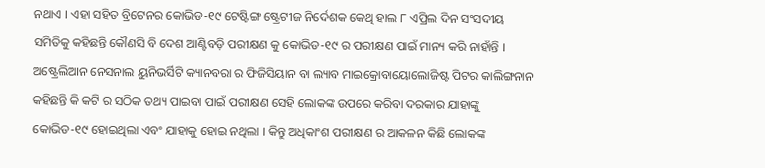ନଥାଏ । ଏହା ସହିତ ବ୍ରିଟେନର କୋଭିଡ-୧୯ ଟେଷ୍ଟିଙ୍ଗ ଷ୍ଟ୍ରେଟୀଜ ନିର୍ଦେଶକ କେଥି ହାଲ ୮ ଏପ୍ରିଲ ଦିନ ସଂସଦୀୟ ସମିତିକୁ କହିଛନ୍ତି କୌଣସି ବି ଦେଶ ଆଣ୍ଟିବଡ଼ି ପରୀକ୍ଷଣ କୁ କୋଭିଡ-୧୯ ର ପରୀକ୍ଷଣ ପାଇଁ ମାନ୍ୟ କରି ନାହାଁନ୍ତି । ଅଷ୍ଟ୍ରେଲିଆନ ନେସନାଲ ୟୁନିଭର୍ସିଟି କ୍ୟାନବରା ର ଫିଜିସିୟାନ ବା ଲ୍ୟାବ ମାଇକ୍ରୋବାୟୋଲୋଜିଷ୍ଟ ପିଟର କାଲିଙ୍ଗନାନ କହିଛନ୍ତି କି କଟି ର ସଠିକ ତଥ୍ୟ ପାଇବା ପାଇଁ ପରୀକ୍ଷଣ ସେହି ଲୋକଙ୍କ ଉପରେ କରିବା ଦରକାର ଯାହାଙ୍କୁ କୋଭିଡ-୧୯ ହୋଇଥିଲା ଏବଂ ଯାହାକୁ ହୋଇ ନଥିଲା । କିନ୍ତୁ ଅଧିକାଂଶ ପରୀକ୍ଷଣ ର ଆକଳନ କିଛି ଲୋକଙ୍କ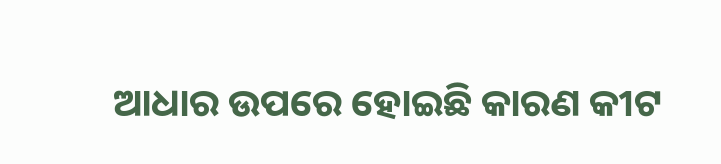ଆଧାର ଉପରେ ହୋଇଛି କାରଣ କୀଟ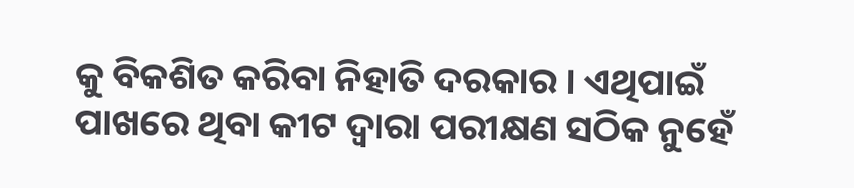କୁ ବିକଶିତ କରିବା ନିହାତି ଦରକାର । ଏଥିପାଇଁ ପାଖରେ ଥିବା କୀଟ ଦ୍ଵାରା ପରୀକ୍ଷଣ ସଠିକ ନୁହେଁ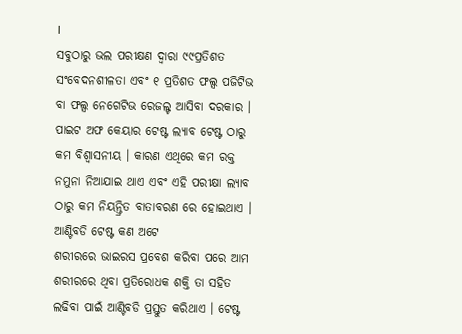।
ସବୁଠାରୁ ଭଲ ପରୀକ୍ଷଣ ଦ୍ଵାରା ୯୯ପ୍ରତିଶତ ସଂବେଦନଶୀଳତା ଏବଂ ୧ ପ୍ରତିଶତ ଫଲ୍ସ ପଜିଟିଭ ବା ଫଲ୍ସ ନେଗେଟିଭ ରେଜଲ୍ଟ ଆସିବା ଦରକାର । ପାଇଟ ଅଫ କେୟାର ଟେଷ୍ଟ ଲ୍ୟାବ ଟେଷ୍ଟ ଠାରୁ କମ ବିଶ୍ଵାସନୀୟ । କାରଣ ଏଥିରେ କମ ରକ୍ତ ନମୁନା ନିଆଯାଇ ଥାଏ ଏବଂ ଏହି ପରୀକ୍ଷା ଲ୍ୟାବ ଠାରୁ କମ ନିୟନ୍ତ୍ରିତ ବାତାବରଣ ରେ ହୋଇଥାଏ ।
ଆଣ୍ଟିବଡି ଟେଷ୍ଟ କଣ ଅଟେ
ଶରୀରରେ ଭାଇରସ ପ୍ରବେଶ କରିବା ପରେ ଆମ ଶରୀରରେ ଥିବା ପ୍ରତିରୋଧକ ଶକ୍ତି ତା ସହିତ ଲଢିବା ପାଇଁ ଆଣ୍ଟିବଡି ପ୍ରସ୍ତୁତ କରିଥାଏ । ଟେଷ୍ଟ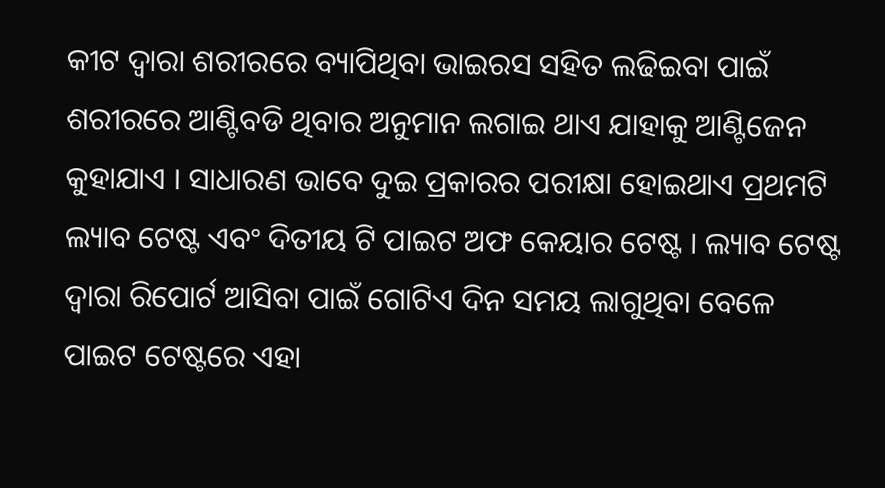କୀଟ ଦ୍ଵାରା ଶରୀରରେ ବ୍ୟାପିଥିବା ଭାଇରସ ସହିତ ଲଢିଇବା ପାଇଁ ଶରୀରରେ ଆଣ୍ଟିବଡି ଥିବାର ଅନୁମାନ ଲଗାଇ ଥାଏ ଯାହାକୁ ଆଣ୍ଟିଜେନ କୁହାଯାଏ । ସାଧାରଣ ଭାବେ ଦୁଇ ପ୍ରକାରର ପରୀକ୍ଷା ହୋଇଥାଏ ପ୍ରଥମଟି ଲ୍ୟାବ ଟେଷ୍ଟ ଏବଂ ଦିତୀୟ ଟି ପାଇଟ ଅଫ କେୟାର ଟେଷ୍ଟ । ଲ୍ୟାବ ଟେଷ୍ଟ ଦ୍ଵାରା ରିପୋର୍ଟ ଆସିବା ପାଇଁ ଗୋଟିଏ ଦିନ ସମୟ ଲାଗୁଥିବା ବେଳେ ପାଇଟ ଟେଷ୍ଟରେ ଏହା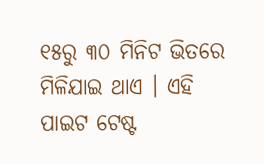୧୫ରୁ ୩୦ ମିନିଟ ଭିତରେ ମିଳିଯାଇ ଥାଏ । ଏହି ପାଇଟ ଟେଷ୍ଟ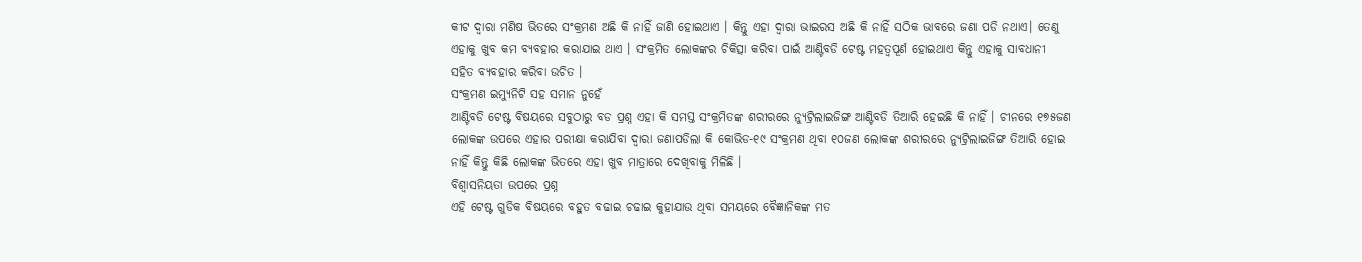କୀଟ ଦ୍ଵାରା ମଣିଷ ଭିତରେ ସଂକ୍ରମଣ ଅଛି କି ନାହିଁ ଜାଣି ହୋଇଥାଏ । କିନ୍ତୁ ଏହା ଦ୍ଵାରା ଭାଇରସ ଅଛି କି ନାହିଁ ସଠିକ ଭାବରେ ଜଣା ପଡି ନଥାଏ। ତେଣୁ ଏହାକୁ ଖୁବ କମ ବ୍ୟବହାର କରାଯାଇ ଥାଏ । ସଂକ୍ରମିତ ଲୋକଙ୍କର ଚିକିତ୍ସା କରିବା ପାଇଁ ଆଣ୍ଟିବଡି ଟେଷ୍ଟ ମହତ୍ଵପୂର୍ଣ ହୋଇଥାଏ କିନ୍ତୁ ଏହାକୁ ସାବଧାନୀ ସହିତ ବ୍ୟବହାର କରିବା ଉଚିତ ।
ସଂକ୍ରମଣ ଇମ୍ୟୁନିଟି ସହ ସମାନ ନୁହେଁ
ଆଣ୍ଟିବଡି ଟେଷ୍ଟ ବିଷୟରେ ସବୁଠାରୁ ବଡ ପ୍ରଶ୍ନ ଏହା କି ସମସ୍ତ ସଂକ୍ରମିତଙ୍କ ଶରୀରରେ ନ୍ୟୁଟ୍ରିଲାଇଜିଙ୍ଗ ଆଣ୍ଟିବଡି ତିଆରି ହେଇଛି କି ନାହିଁ । ଚୀନରେ ୧୭୫ଜଣ ଲୋକଙ୍କ ଉପରେ ଏହାର ପରୀକ୍ଷା କରାଯିବା ଦ୍ଵାରା ଜଣାପଡିଲା କି କୋଭିଡ-୧୯ ସଂକ୍ରମଣ ଥିବା ୧୦ଜଣ ଲୋକଙ୍କ ଶରୀରରେ ନ୍ୟୁଟ୍ରିଲାଇଜିଙ୍ଗ ତିଆରି ହୋଇ ନାହିଁ କିନ୍ତୁ କିଛି ଲୋକଙ୍କ ଭିତରେ ଏହା ଖୁବ ମାତ୍ରାରେ ଦେଖିବାକୁ ମିଳିଛି ।
ବିଶ୍ଵାସନିୟତା ଉପରେ ପ୍ରଶ୍ନ
ଏହି ଟେଷ୍ଟ ଗୁଡିକ ବିଷୟରେ ବହୁତ ବଢାଇ ଚଢାଇ କୁହାଯାଉ ଥିବା ସମୟରେ ବୈଜ୍ଞାନିକଙ୍କ ମତ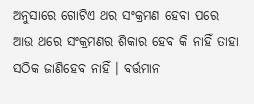ଅନୁସାରେ ଗୋଟିଏ ଥର ସଂକ୍ରମଣ ହେବା ପରେ ଆଉ ଥରେ ସଂକ୍ରମଣର ଶିକାର ହେବ କି ନାହିଁ ତାହା ସଠିକ ଜାଣିହେବ ନାହିଁ । ବର୍ତ୍ତମାନ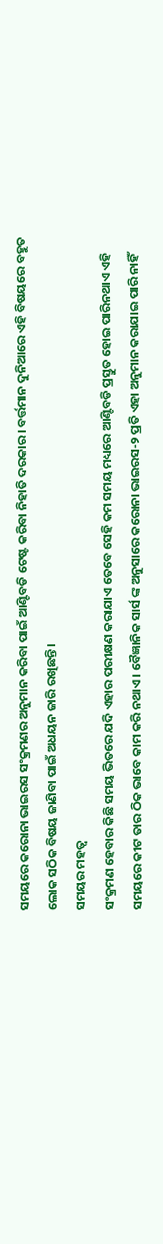ସମୟରେ କରୋନା ଭାଇରସ ସଂକ୍ରମଣର ଅନୁମାନ କରିବା ପାଇଁ ଆଣ୍ଟିବଡି ଟେଷ୍ଟ କରିବା ନିହାତି ଦରକାର । ବର୍ତ୍ତମାନ ଦୁନିଆରେ ଏହି ବିଷୟରେ ବହୁତ ଲୋକ ସଠିକ ବିଷୟ ଜାଣିବା ପାଇଁ ଅଧୟନ ଜାରି ରଖିଛନ୍ତି ।
ସମୟର ମହତ୍ଵ
ସଂକ୍ରମଣ ହେବାର କିଛି ସମୟ ଭିତରେ ଯଦି ଏହାର ପରୀକ୍ଷଣ କରାଯାଏ ତେବେ ସେହି କମ ସମୟ ମଧ୍ୟରେ ଆଣ୍ଟିବଡି ପ୍ରସ୍ତୁତ ହୋଇ ପାରିନଥାଏ ଏହି ସମୟରେ କୀଟ ତାର ଠିକ ଭାବେ କାମ କରି ନଥାଏ । ବୈଜ୍ଞାନିକ ସାର୍ସ ଙ୍କ ଅନୁସାରେ କରୋନା ଭାଇରସ-୨ ପ୍ରତି ଏହା ଅନୁମାନ କରାଯାଇ ପାରି ନାହିଁ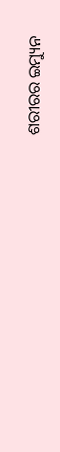ଶରୀରର ଇମ୍ୟୁନ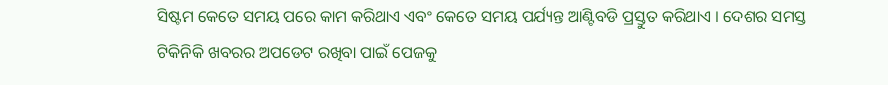ସିଷ୍ଟମ କେତେ ସମୟ ପରେ କାମ କରିଥାଏ ଏବଂ କେତେ ସମୟ ପର୍ଯ୍ୟନ୍ତ ଆଣ୍ଟିବଡି ପ୍ରସ୍ତୁତ କରିଥାଏ । ଦେଶର ସମସ୍ତ ଟିକିନିକି ଖବରର ଅପଡେଟ ରଖିବା ପାଇଁ ପେଜକୁ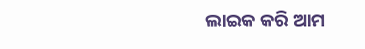ଲାଇକ କରି ଆମ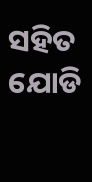ସହିତ ଯୋଡି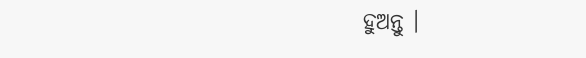ହୁଅନ୍ତୁ ।